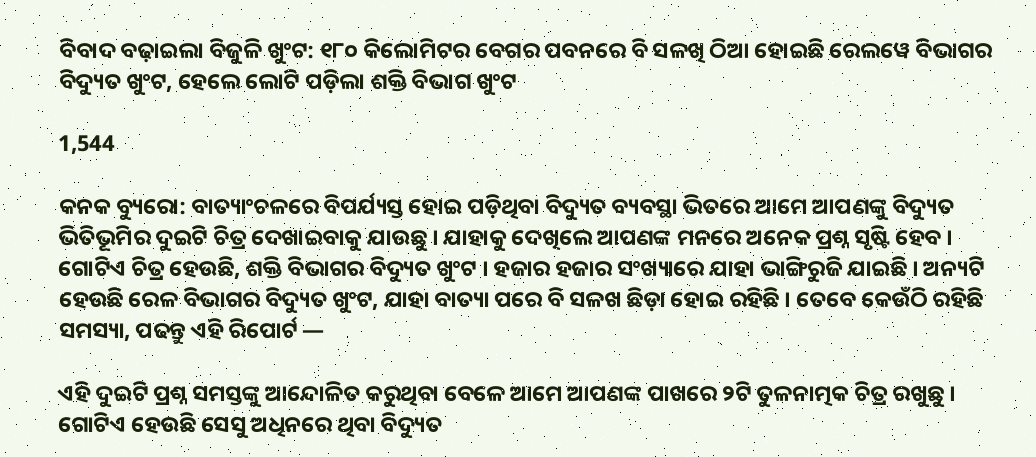ବିବାଦ ବଢ଼ାଇଲା ବିଜୁଳି ଖୁଂଟ: ୧୮୦ କିଲୋମିଟର ବେଗର ପବନରେ ବି ସଳଖି ଠିଆ ହୋଇଛି ରେଲୱେ ବିଭାଗର ବିଦ୍ୟୁତ ଖୁଂଟ, ହେଲେ ଲୋଟି ପଡ଼ିଲା ଶକ୍ତି ବିଭାଗ ଖୁଂଟ

1,544

କନକ ବ୍ୟୁରୋ: ବାତ୍ୟାଂଚଳରେ ବିପର୍ଯ୍ୟସ୍ତ ହୋଇ ପଡ଼ିଥିବା ବିଦ୍ୟୁତ ବ୍ୟବସ୍ଥା ଭିତରେ ଆମେ ଆପଣଙ୍କୁ ବିଦ୍ୟୁତ ଭିତିଭୂମିର ଦୁଇଟି ଚିତ୍ର ଦେଖାଇବାକୁ ଯାଉଛୁ । ଯାହାକୁ ଦେଖିଲେ ଆପଣଙ୍କ ମନରେ ଅନେକ ପ୍ରଶ୍ନ ସୃଷ୍ଟି ହେବ । ଗୋଟିଏ ଚିତ୍ର ହେଉଛି, ଶକ୍ତି ବିଭାଗର ବିଦ୍ୟୁତ ଖୁଂଟ । ହଜାର ହଜାର ସଂଖ୍ୟାରେ ଯାହା ଭାଙ୍ଗିରୁଜି ଯାଇଛି । ଅନ୍ୟଟି ହେଉଛି ରେଳ ବିଭାଗର ବିଦ୍ୟୁତ ଖୁଂଟ, ଯାହା ବାତ୍ୟା ପରେ ବି ସଳଖ ଛିଡ଼ା ହୋଇ ରହିଛି । ତେବେ କେଉଁଠି ରହିଛି ସମସ୍ୟା, ପଢନ୍ତୁ ଏହି ରିପୋର୍ଟ —

ଏହି ଦୁଇଟି ପ୍ରଶ୍ନ ସମସ୍ତଙ୍କୁ ଆନ୍ଦୋଳିତ କରୁଥିବା ବେଳେ ଆମେ ଆପଣଙ୍କ ପାଖରେ ୨ଟି ତୁଳନାତ୍ମକ ଚିତ୍ର ରଖୁଛୁ । ଗୋଟିଏ ହେଉଛି ସେସୁ ଅଧିନରେ ଥିବା ବିଦ୍ୟୁତ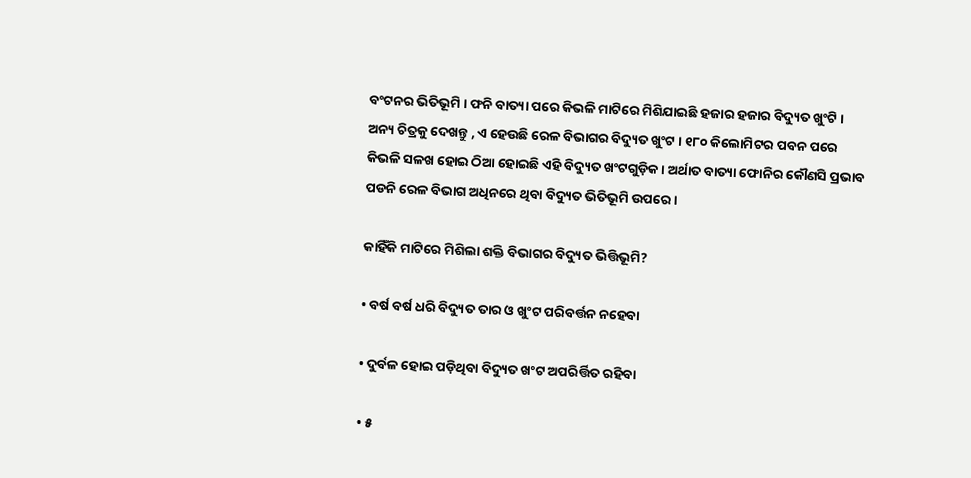ବଂଟନର ଭିତିଭୂମି । ଫନି ବାତ୍ୟା ପରେ କିଭଳି ମାଟିରେ ମିଶିଯାଇଛି ହଜାର ହଜାର ବିଦ୍ୟୁତ ଖୁଂଟି । ଅନ୍ୟ ଚିତ୍ରକୁ ଦେଖନ୍ତୁ , ଏ ହେଉଛି ରେଳ ବିଭାଗର ବିଦ୍ୟୁତ ଖୁଂଟ । ୧୮୦ କିଲୋମିଟର ପବନ ପରେ କିଭଳି ସଳଖ ହୋଇ ଠିଆ ହୋଇଛି ଏହି ବିଦ୍ୟୁତ ଖଂଟଗୁଡ଼ିକ । ଅର୍ଥାତ ବାତ୍ୟା ଫୋନିର କୌଣସି ପ୍ରଭାବ ପଡନି ରେଳ ବିଭାଗ ଅଧିନରେ ଥିବା ବିଦ୍ୟୁତ ଭିତିଭୂମି ଉପରେ ।

କାହିଁକି ମାଟିରେ ମିଶିଲା ଶକ୍ତି ବିଭାଗର ବିଦ୍ୟୁତ ଭିତ୍ତିଭୂମି?

• ବର୍ଷ ବର୍ଷ ଧରି ବିଦ୍ୟୁତ ତାର ଓ ଖୁଂଟ ପରିବର୍ତ୍ତନ ନହେବା

• ଦୁର୍ବଳ ହୋଇ ପଡ଼ିଥିବା ବିଦ୍ୟୁତ ଖଂଟ ଅପରିର୍ତ୍ତିତ ରହିବା

• ୫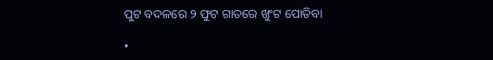ପୁଟ ବଦଳରେ ୨ ଫୁଟ ଗାତରେ ଖୁଂଟ ପୋତିବା

•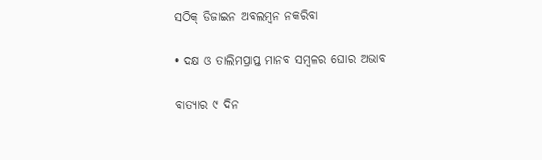ସଠିକ୍ ଡିଜାଇନ ଅବଲମ୍ବନ ନକରିବା

• ଦକ୍ଷ ଓ ତାଲିମପ୍ରାପ୍ତ ମାନବ ସମ୍ବଳର ଘୋର ଅଭାବ

ବାତ୍ୟାର ୯ ଦିନ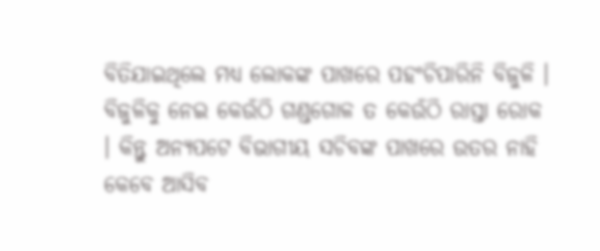ବିତିଯାଇଥିଲେ ମଧ୍ୟ ଲୋକଙ୍କ ପାଖରେ ପହଂଚିପାରିନି ବିଜୁଳି । ବିଜୁଳିକୁ ନେଇ କେଉଁଠି ଗଣ୍ଡଗୋଳ ତ କେଉଁଠି ରାସ୍ତା ରୋକ । କିନ୍ତୁ ଅନ୍ୟପଟେ ବିଭାଗୀୟ ସଚିବଙ୍କ ପାଖରେ ଉତର ନାହି କେବେ ଆସିବ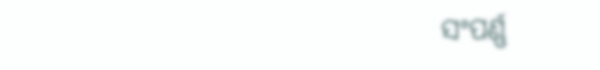ସଂପର୍ଣ୍ଣ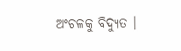ଅଂଚଳକୁ ବିଦ୍ୟୁତ ।